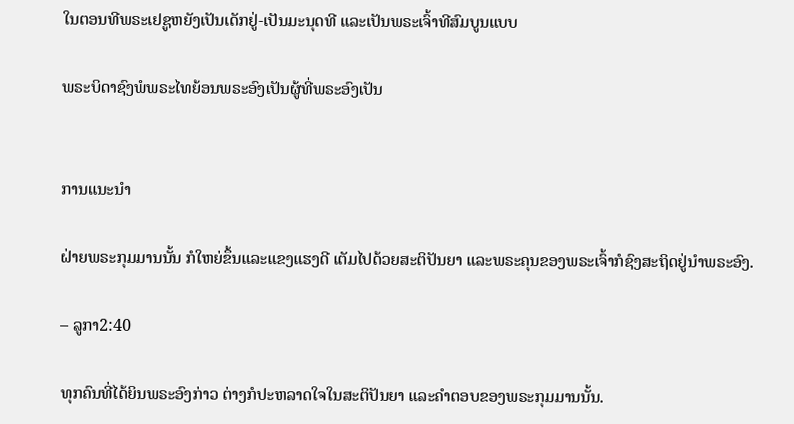ໃນຕອນທີພຣະເຢຊູຫຍັງເປັນເດັກຢູ່-ເປັນມະນຸດທີ ແລະເປັນພຣະເຈົ້າທີສົມບູນແບບ

ພຣະບິດາຊົງພໍພຣະໄທຍ້ອນພຣະອົງເປັນຜູ້ທີ່ພຣະອົງເປັນ


ການແນະນໍາ

ຝ່າຍພຣະກຸມມານນັ້ນ ກໍໃຫຍ່ຂຶ້ນແລະແຂງແຮງດີ ເຕັມໄປດ້ວຍສະຕິປັນຍາ ແລະພຣະຄຸນຂອງພຣະເຈົ້າກໍຊົງສະຖິດຢູ່ນຳພຣະອົງ.

– ລູກາ2:40

ທຸກຄົນທີ່ໄດ້ຍິນພຣະອົງກ່າວ ຕ່າງກໍປະຫລາດໃຈໃນສະຕິປັນຍາ ແລະຄຳຕອບຂອງພຣະກຸມມານນັ້ນ.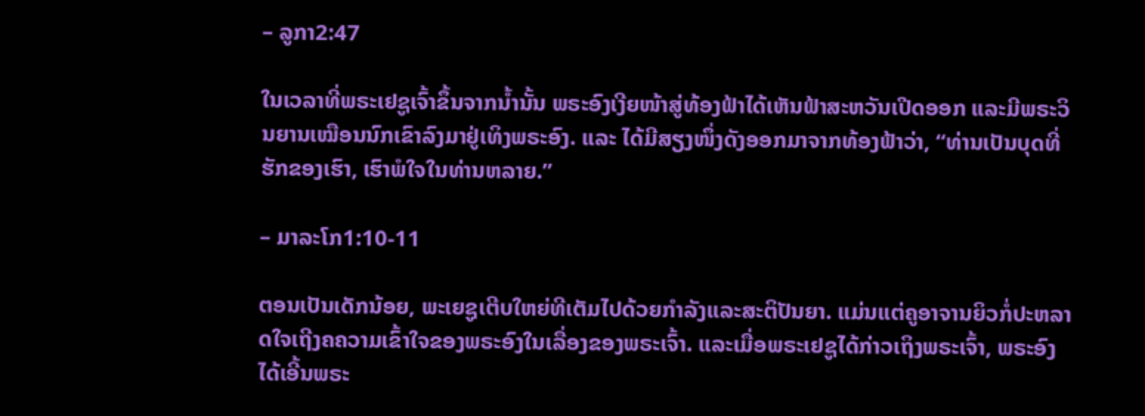– ລູກາ2:47

ໃນເວລາທີ່ພຣະເຢຊູເຈົ້າຂຶ້ນຈາກນໍ້ານັ້ນ ພຣະອົງເງີຍໜ້າສູ່ທ້ອງຟ້າໄດ້ເຫັນຟ້າສະຫວັນເປີດອອກ ແລະມີພຣະວິນຍານເໝືອນນົກເຂົາລົງມາຢູ່ເທິງພຣະອົງ. ແລະ ໄດ້ມີສຽງໜຶ່ງດັງອອກມາຈາກທ້ອງຟ້າວ່າ, “ທ່ານເປັນບຸດທີ່ຮັກຂອງເຮົາ, ເຮົາພໍໃຈໃນທ່ານຫລາຍ.”

– ມາລະໂກ1:10-11

ຕອນເປັນເດັກນ້ອຍ, ພະເຍຊູເຕີບໃຫຍ່ທີເຕັມໄປດ້ວຍກຳລັງແລະສະຕິປັນຍາ. ແມ່ນແຕ່ຄູອາຈານຍິວກໍ່ປະຫລາດໃຈເຖີງຄຄວາມເຂົ້າໃຈຂອງພຣະອົງໃນເລື່ອງຂອງພຣະເຈົ້າ. ແລະເມື່ອພຣະເຢຊູໄດ້ກ່າວເຖິງພຣະເຈົ້າ, ພຣະອົງໄດ້ເອີ້ນພຣະ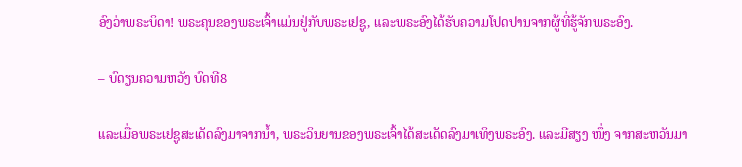ອົງວ່າພຣະບິດາ! ພຣະຄຸນຂອງພຣະເຈົ້າແມ່ນຢູ່ກັບພຣະເຢຊູ, ແລະພຣະອົງໄດ້ຮັບຄວາມໂປດປານຈາກຜູ້ທີ່ຮູ້ຈັກພຣະອົງ.

– ບົດຽນຄວາມຫວັງ ບົດທີ8

ແລະເມື່ອພຣະເຢຊູສະເດັດລົງມາຈາກນໍ້າ, ພຣະວິນຍານຂອງພຣະເຈົ້າໄດ້ສະເດັດລົງມາເທິງພຣະອົງ. ແລະມີສຽງ ໜຶ່ງ ຈາກສະຫວັນມາ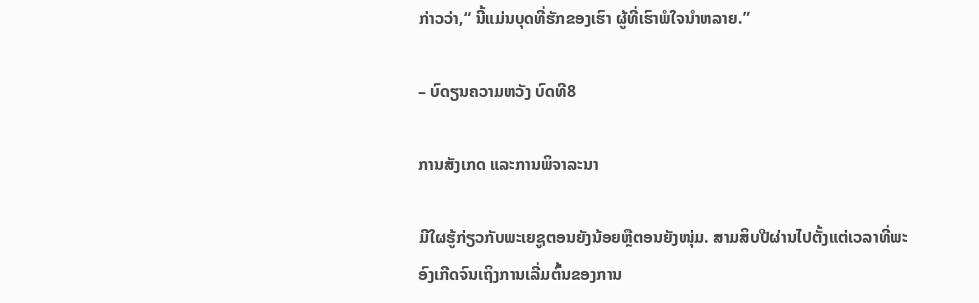ກ່າວວ່າ,“ ນີ້ແມ່ນບຸດທີ່ຮັກຂອງເຮົາ ຜູ້ທີ່ເຮົາພໍໃຈນຳຫລາຍ.”

– ບົດຽນຄວາມຫວັງ ບົດທີ8

ການສັງເກດ ແລະການພິຈາລະນາ

ມີໃຜຮູ້ກ່ຽວກັບພະເຍຊູຕອນຍັງນ້ອຍຫຼືຕອນຍັງໜຸ່ມ. ສາມສິບປີຜ່ານໄປຕັ້ງແຕ່ເວລາທີ່ພະອົງເກີດຈົນເຖິງການເລີ່ມຕົ້ນຂອງການ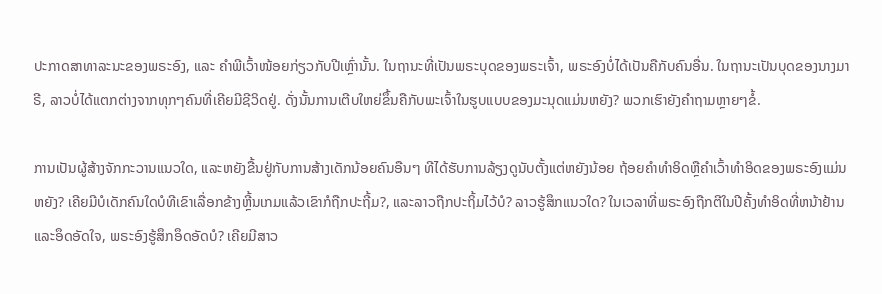ປະກາດສາທາລະນະຂອງພຣະອົງ, ແລະ ຄຳພີເວົ້າໜ້ອຍກ່ຽວກັບປີເຫຼົ່ານັ້ນ. ໃນຖານະທີ່ເປັນພຣະບຸດຂອງພຣະເຈົ້າ, ພຣະອົງບໍ່ໄດ້ເປັນຄືກັບຄົນອື່ນ. ໃນຖານະເປັນບຸດຂອງນາງມາຣີ, ລາວບໍ່ໄດ້ແຕກຕ່າງຈາກທຸກໆຄົນທີ່ເຄີຍມີຊີວິດຢູ່. ດັ່ງນັ້ນການເຕີບໃຫຍ່ຂຶ້ນຄືກັບພະເຈົ້າໃນຮູບແບບຂອງມະນຸດແມ່ນຫຍັງ? ພວກເຮົາຍັງຄຳຖາມຫຼາຍໆຂໍ້.

ການເປັນຜູ້ສ້າງຈັກກະວານແນວໃດ, ແລະຫຍັງຂື້ນຢູ່ກັບການສ້າງເດັກນ້ອຍຄົນອືນໆ ທີໄດ້ຮັບການລ້ຽງດູນັບຕັ້ງແຕ່ຫຍັງນ້ອຍ ຖ້ອຍຄຳທຳອິດຫຼືຄຳເວົ້າທຳອິດຂອງພຣະອົງແມ່ນຫຍັງ? ເຄີຍມີບໍເດັກຄົນໃດບໍທີເຂົາເລື່ອກຂ້າງຫຼີ້ນເກມແລ້ວເຂົາກໍຖືກປະຖີ້ມ?, ແລະລາວຖືກປະຖິ້ມໄວ້ບໍ? ລາວຮູ້ສຶກແນວໃດ? ໃນເວລາທີ່ພຣະອົງຖືກຕີໃນປີຄັ້ງທຳອິດທີ່ຫນ້າຢ້ານແລະອຶດອັດໃຈ, ພຣະອົງຮູ້ສຶກອຶດອັດບໍ? ເຄີຍມີສາວ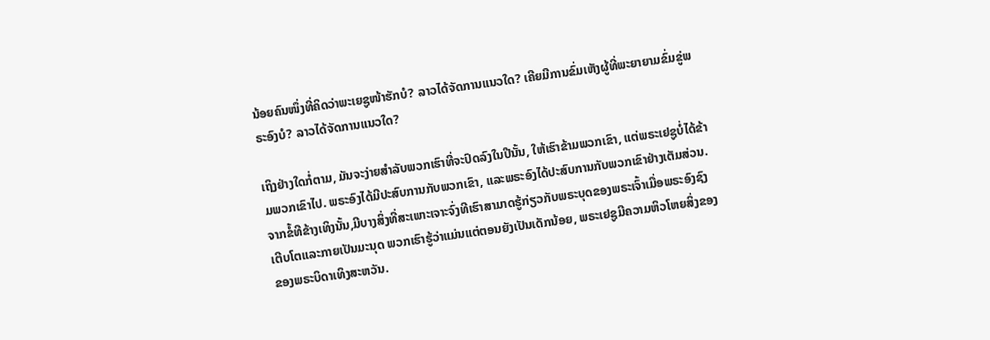ນ້ອຍຄົນໜຶ່ງທີ່ຄິດວ່າພະເຍຊູໜ້າຮັກບໍ? ລາວໄດ້ຈັດການແນວໃດ? ເຄີຍມີການຂົ່ມເຫັງຜູ້ທີ່ພະຍາຍາມຂົ່ມຂູ່ພຣະອົງບໍ? ລາວໄດ້ຈັດການແນວໃດ?

ເຖິງຢ່າງໃດກໍ່ຕາມ, ມັນຈະງ່າຍສຳລັບພວກເຮົາທີ່ຈະປົດລົງໃນປີນັ້ນ, ໃຫ້ເຮົາຂ້າມພວກເຂົາ, ແຕ່ພຣະເຢຊູບໍ່ໄດ້ຂ້າມພວກເຂົາໄປ. ພຣະອົງໄດ້ມີປະສົບການກັບພວກເຂົາ, ແລະພຣະອົງໄດ້ປະສົບການກັບພວກເຂົາຢ່າງເຕັມສ່ວນ. ຈາກຂໍ້ທີຂ້າງເທິງນັ້ນ,ມີບາງສິ່ງທີ່ສະເພາະເຈາະຈົ່ງທີເຮົາສາມາດຮູ້ກ່ຽວກັບພຣະບຸດຂອງພຣະເຈົ້າເມື່ອພຣະອົງຊົງເຕີບໂຕແລະກາຍເປັນມະນຸດ ພວກເຮົາຮູ້ວ່າແມ່ນແຕ່ຕອນຍັງເປັນເດັກນ້ອຍ, ພຣະເຢຊູມີຄວາມຫິວໂຫຍສິ່ງຂອງຂອງພຣະບິດາເທິງສະຫວັນ.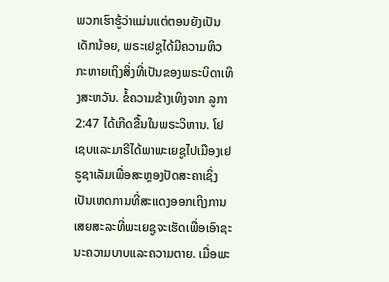ພວກເຮົາຮູ້ວ່າແມ່ນແຕ່ຕອນຍັງເປັນເດັກນ້ອຍ, ພຣະເຢຊູໄດ້ມີຄວາມຫິວກະຫາຍເຖິງສິ່ງທີ່ເປັນຂອງພຣະບິດາເທິງສະຫວັນ. ຂໍ້ຄວາມຂ້າງເທິງຈາກ ລູກາ 2:47 ໄດ້ເກີດຂື້ນໃນພຣະວິຫານ. ໂຢເຊບແລະມາຣີໄດ້ພາພະເຍຊູໄປເມືອງເຢຣູຊາເລັມເພື່ອສະຫຼອງປັດສະຄາເຊິ່ງເປັນເຫດການທີ່ສະແດງອອກເຖິງການເສຍສະລະທີ່ພະເຍຊູຈະເຮັດເພື່ອເອົາຊະນະຄວາມບາບແລະຄວາມຕາຍ. ເມື່ອພະ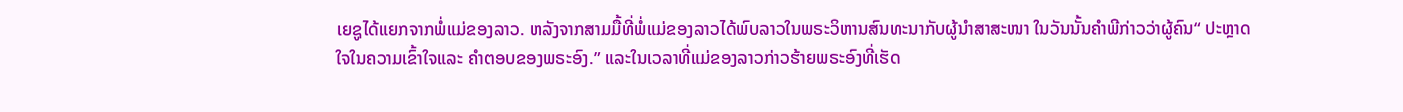ເຍຊູໄດ້ແຍກຈາກພໍ່ແມ່ຂອງລາວ. ຫລັງຈາກສາມມື້ທີ່ພໍ່ແມ່ຂອງລາວໄດ້ພົບລາວໃນພຣະວິຫານສົນທະນາກັບຜູ້ນຳສາສະໜາ ໃນວັນນັ້ນຄຳພີກ່າວວ່າຜູ້ຄົນ“ ປະຫຼາດໃຈໃນຄວາມເຂົ້າໃຈແລະ ຄຳຕອບຂອງພຣະອົງ.” ແລະໃນເວລາທີ່ແມ່ຂອງລາວກ່າວຮ້າຍພຣະອົງທີ່ເຮັດ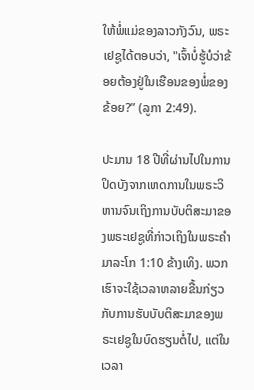ໃຫ້ພໍ່ແມ່ຂອງລາວກັງວົນ, ພຣະເຢຊູໄດ້ຕອບວ່າ, "ເຈົ້າບໍ່ຮູ້ບໍວ່າຂ້ອຍຕ້ອງຢູ່ໃນເຮືອນຂອງພໍ່ຂອງຂ້ອຍ?” (ລູກາ 2:49).

ປະມານ 18 ປີທີ່ຜ່ານໄປໃນການປິດບັງຈາກເຫດການໃນພຣະວິຫານຈົນເຖິງການບັບຕິສະມາຂອງພຣະເຢຊູທີ່ກ່າວເຖິງໃນພຣະຄຳ ມາລະໂກ 1:10 ຂ້າງເທິງ. ພວກເຮົາຈະໃຊ້ເວລາຫລາຍຂື້ນກ່ຽວກັບການຮັບບັບຕິສະມາຂອງພຣະເຢຊູໃນບົດຮຽນຕໍ່ໄປ, ແຕ່ໃນເວລາ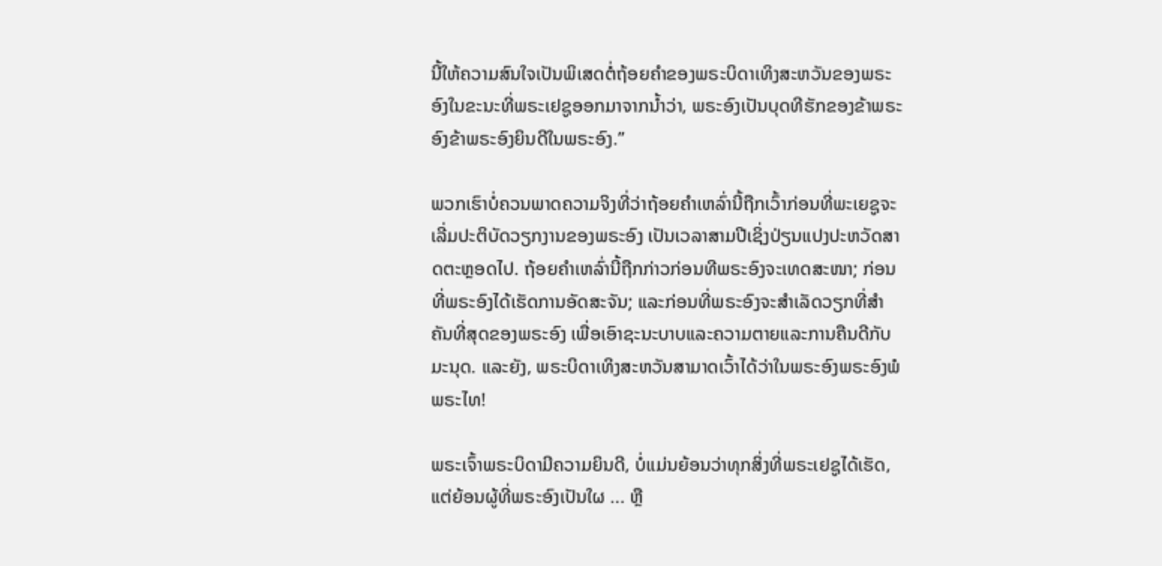ນີ້ໃຫ້ຄວາມສົນໃຈເປັນພິເສດຕໍ່ຖ້ອຍຄຳຂອງພຣະບິດາເທິງສະຫວັນຂອງພຣະອົງໃນຂະນະທີ່ພຣະເຢຊູອອກມາຈາກນ້ຳວ່າ, ພຣະອົງເປັນບຸດທີຮັກຂອງຂ້າພຣະອົງຂ້າພຣະອົງຍິນດີໃນພຣະອົງ.”

ພວກເຮົາບໍ່ຄວນພາດຄວາມຈິງທີ່ວ່າຖ້ອຍຄຳເຫລົ່ານີ້ຖືກເວົ້າກ່ອນທີ່ພະເຍຊູຈະເລີ່ມປະຕິບັດວຽກງານຂອງພຣະອົງ ເປັນເວລາສາມປີເຊິ່ງປ່ຽນແປງປະຫວັດສາດຕະຫຼອດໄປ. ຖ້ອຍຄຳເຫລົ່ານີ້ຖືກກ່າວກ່ອນທີພຣະອົງຈະເທດສະໜາ; ກ່ອນທີ່ພຣະອົງໄດ້ເຮັດການອັດສະຈັນ; ແລະກ່ອນທີ່ພຣະອົງຈະສຳເລັດວຽກທີ່ສຳຄັນທີ່ສຸດຂອງພຣະອົງ ເພື່ອເອົາຊະນະບາບແລະຄວາມຕາຍແລະການຄືນດີກັບມະນຸດ. ແລະຍັງ, ພຣະບິດາເທິງສະຫວັນສາມາດເວົ້າໄດ້ວ່າໃນພຣະອົງພຣະອົງພໍພຣະໄທ!

ພຣະເຈົ້າພຣະບິດາມີຄວາມຍິນດີ, ບໍ່ແມ່ນຍ້ອນວ່າທຸກສິ່ງທີ່ພຣະເຢຊູໄດ້ເຮັດ, ແຕ່ຍ້ອນຜູ້ທີ່ພຣະອົງເປັນໃຜ ... ຫຼື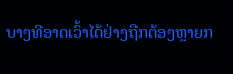ບາງທີອາດເວົ້າໄດ້ຢ່າງຖືກຕ້ອງຫຼາຍກ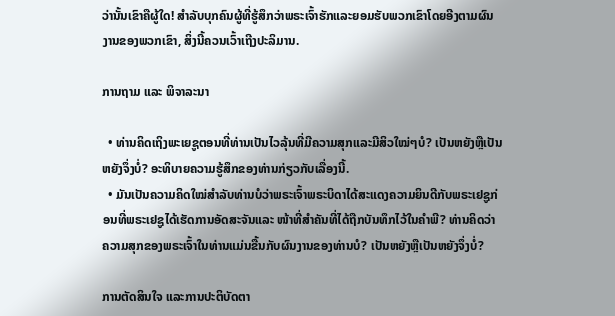ວ່ານັ້ນເຂົາຄືຜູ້ໃດ! ສຳລັບບຸກຄົນຜູ້ທີ່ຮູ້ສຶກວ່າພຣະເຈົ້າຮັກແລະຍອມຮັບພວກເຂົາໂດຍອີງຕາມຜົນງານຂອງພວກເຂົາ, ສິ່ງນີ້ຄວນເວົ້າເຖີງປະລິມານ.

ການຖາມ ແລະ ພິຈາລະນາ

  • ທ່ານຄິດເຖິງພະເຍຊູຕອນທີ່ທ່ານເປັນໄວລຸ້ນທີ່ມີຄວາມສຸກແລະມີສິວໃໝ່ໆບໍ? ເປັນຫຍັງຫຼືເປັນຫຍັງຈຶ່ງບໍ່? ອະທິບາຍຄວາມຮູ້ສຶກຂອງທ່ານກ່ຽວກັບເລື່ອງນີ້.
  • ມັນເປັນຄວາມຄິດໃໝ່ສຳລັບທ່ານບໍວ່າພຣະເຈົ້າພຣະບິດາໄດ້ສະແດງຄວາມຍິນດີກັບພຣະເຢຊູກ່ອນທີ່ພຣະເຢຊູໄດ້ເຮັດການອັດສະຈັນແລະ ໜ້າທີ່ສຳຄັນທີ່ໄດ້ຖືກບັນທຶກໄວ້ໃນຄຳພີ? ທ່ານຄິດວ່າຄວາມສຸກຂອງພຣະເຈົ້າໃນທ່ານແມ່ນຂື້ນກັບຜົນງານຂອງທ່ານບໍ? ເປັນຫຍັງຫຼືເປັນຫຍັງຈຶ່ງບໍ່?

ການຕັດສິນໃຈ ແລະການປະຕິບັດຕາ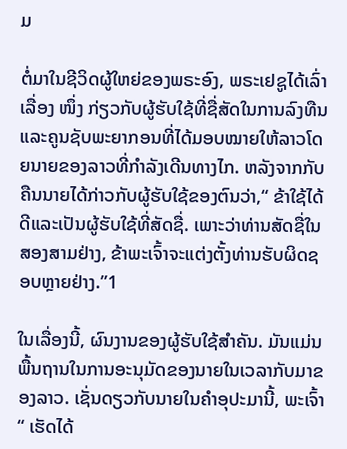ມ

ຕໍ່ມາໃນຊີວິດຜູ້ໃຫຍ່ຂອງພຣະອົງ, ພຣະເຢຊູໄດ້ເລົ່າເລື່ອງ ໜຶ່ງ ກ່ຽວກັບຜູ້ຮັບໃຊ້ທີ່ຊື່ສັດໃນການລົງທືນແລະຄູນຊັບພະຍາກອນທີ່ໄດ້ມອບໝາຍໃຫ້ລາວໂດຍນາຍຂອງລາວທີ່ກຳລັງເດີນທາງໄກ. ຫລັງຈາກກັບຄືນນາຍໄດ້ກ່າວກັບຜູ້ຮັບໃຊ້ຂອງຕົນວ່າ,“ ຂ້າໃຊ້ໄດ້ດີແລະເປັນຜູ້ຮັບໃຊ້ທີ່ສັດຊື່. ເພາະວ່າທ່ານສັດຊື່ໃນສອງສາມຢ່າງ, ຂ້າພະເຈົ້າຈະແຕ່ງຕັ້ງທ່ານຮັບຜິດຊອບຫຼາຍຢ່າງ.”1

ໃນເລື່ອງນີ້, ຜົນງານຂອງຜູ້ຮັບໃຊ້ສຳຄັນ. ມັນແມ່ນພື້ນຖານໃນການອະນຸມັດຂອງນາຍໃນເວລາກັບມາຂອງລາວ. ເຊັ່ນດຽວກັບນາຍໃນຄຳອຸປະມານີ້, ພະເຈົ້າ“ ເຮັດໄດ້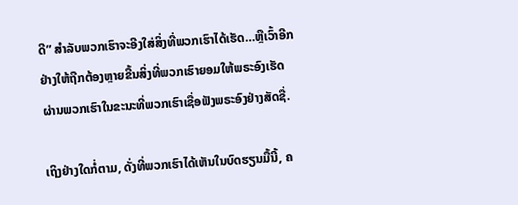ດີ” ສຳລັບພວກເຮົາຈະອີງໃສ່ສິ່ງທີ່ພວກເຮົາໄດ້ເຮັດ…ຫຼືເວົ້າອີກຢ່າງໃຫ້ຖືກຕ້ອງຫຼາຍຂື້ນສິ່ງທີ່ພວກເຮົາຍອມໃຫ້ພຣະອົງເຮັດຜ່ານພວກເຮົາໃນຂະນະທີ່ພວກເຮົາເຊື່ອຟັງພຣະອົງຢ່າງສັດຊື່.

ເຖິງຢ່າງໃດກໍ່ຕາມ, ດັ່ງທີ່ພວກເຮົາໄດ້ເຫັນໃນບົດຮຽນມື້ນີ້, ຄ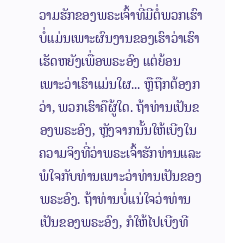ວາມຮັກຂອງພຣະເຈົ້າທີ່ມີຕໍ່ພວກເຮົາບໍ່ແມ່ນເພາະຜົນງານຂອງເຮົາວ່າເຮົາເຮັດຫຍັງເພື່ອພຣະອົງ ແຕ່ຍ້ອນເພາະວ່າເຮົາແມ່ນໃຜ... ຫຼືຖືກຕ້ອງກວ່າ, ພວກເຮົາຄືຜູ້ໃດ. ຖ້າທ່ານເປັນຂອງພຣະອົງ, ຫຼັງຈາກນັ້ນໃຫ້ເບີງໃນຄວາມຈິງທີ່ວ່າພຣະເຈົ້າຮັກທ່ານແລະພໍໃຈກັບທ່ານເພາະວ່າທ່ານເປັນຂອງພຣະອົງ. ຖ້າທ່ານບໍ່ແນ່ໃຈວ່າທ່ານເປັນຂອງພຣະອົງ, ກໍໃຫ້ໄປເບີງທີ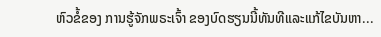ຫົວຂໍ້ຂອງ ການຮູ້ຈັກພຣະເຈົ້າ ຂອງບົດຮຽນນີ້ທັນທີແລະແກ້ໄຂບັນຫາ...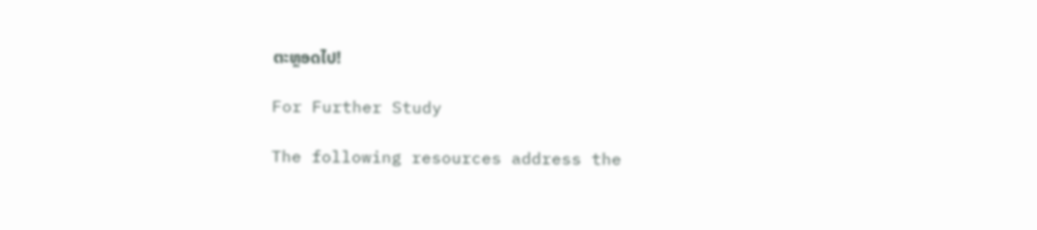ຕະຫຼອດໄປ!

For Further Study

The following resources address the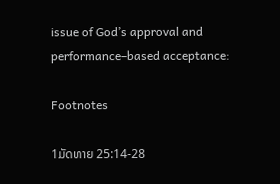issue of God’s approval and performance–based acceptance:

Footnotes

1ມັດທາຍ 25:14-28